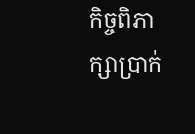កិច្ចពិភាក្សាប្រាក់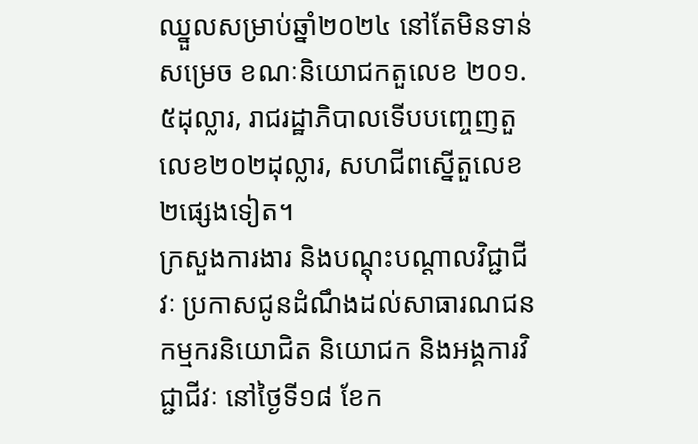ឈ្នួលសម្រាប់ឆ្នាំ២០២៤ នៅតែមិនទាន់សម្រេច ខណៈនិយោជកតួលេខ ២០១.៥ដុល្លារ, រាជរដ្ឋាភិបាលទើបបញ្ចេញតួលេខ២០២ដុល្លារ, សហជីពស្នើតួលេខ២ផ្សេងទៀត។
ក្រសួងការងារ និងបណ្តុះបណ្តាលវិជ្ជាជីវៈ ប្រកាសជូនដំណឹងដល់សាធារណជន កម្មករនិយោជិត និយោជក និងអង្គការវិជ្ជាជីវៈ នៅថ្ងៃទី១៨ ខែក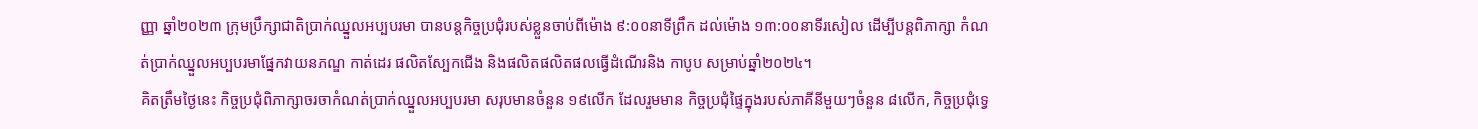ញ្ញា ឆ្នាំ២០២៣ ក្រុមប្រឹក្សាជាតិប្រាក់ឈ្នួលអប្បបរមា បានបន្តកិច្ចប្រជុំរបស់ខ្លួនចាប់ពីម៉ោង ៩:០០នាទីព្រឹក ដល់ម៉ោង ១៣:០០នាទីរសៀល ដើម្បីបន្តពិភាក្សា កំណត់ប្រាក់ឈ្នួលអប្បបរមាផ្នែកវាយនភណ្ឌ កាត់ដេរ ផលិតស្បែកជើង និងផលិតផលិតផលធ្វើដំណើរនិង កាបូប សម្រាប់ឆ្នាំ២០២៤។
គិតត្រឹមថ្ងៃនេះ កិច្ចប្រជុំពិភាក្សាចរចាកំណត់ប្រាក់ឈ្នួលអប្បបរមា សរុបមានចំនួន ១៩លើក ដែលរួមមាន កិច្ចប្រជុំផ្ទៃក្នុងរបស់ភាគីនីមួយៗចំនួន ៨លើក, កិច្ចប្រជុំទ្វេ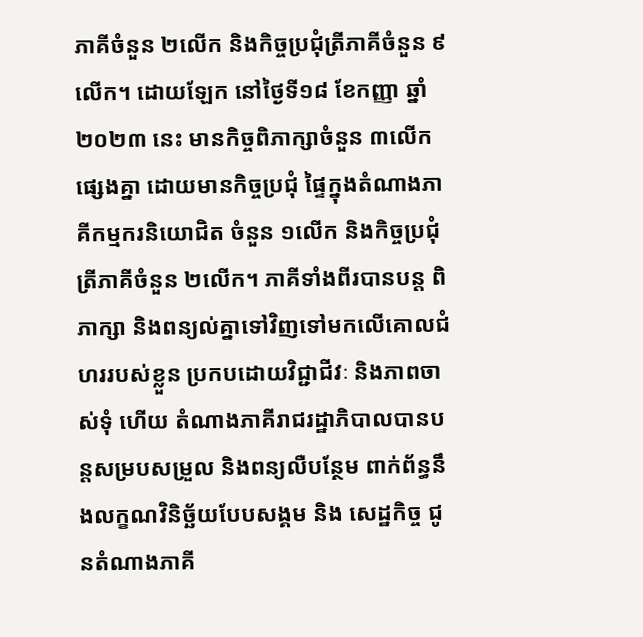ភាគីចំនួន ២លើក និងកិច្ចប្រជុំត្រីភាគីចំនួន ៩លើក។ ដោយឡែក នៅថ្ងៃទី១៨ ខែកញ្ញា ឆ្នាំ២០២៣ នេះ មានកិច្ចពិភាក្សាចំនួន ៣លើកផ្សេងគ្នា ដោយមានកិច្ចប្រជុំ ផ្ទៃក្នុងតំណាងភាគីកម្មករនិយោជិត ចំនួន ១លើក និងកិច្ចប្រជុំត្រីភាគីចំនួន ២លើក។ ភាគីទាំងពីរបានបន្ត ពិភាក្សា និងពន្យល់គ្នាទៅវិញទៅមកលើគោលជំហររបស់ខ្លួន ប្រកបដោយវិជ្ជាជីវៈ និងភាពចាស់ទុំ ហើយ តំណាងភាគីរាជរដ្ឋាភិបាលបានបន្តសម្របសម្រួល និងពន្យលឺបន្ថែម ពាក់ព័ន្ធនឹងលក្ខណវិនិច្ឆ័យបែបសង្គម និង សេដ្ឋកិច្ច ជូនតំណាងភាគី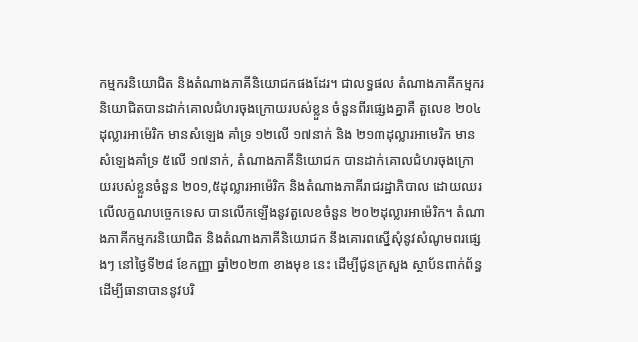កម្មករនិយោជិត និងតំណាងភាគីនិយោជកផងដែរ។ ជាលទ្ធផល តំណាងភាគីកម្មករ និយោជិតបានដាក់គោលជំហរចុងក្រោយរបស់ខ្លួន ចំនួនពីរផ្សេងគ្នាគឺ តួលេខ ២០៤ដុល្លារអាម៉េរិក មានសំឡេង គាំទ្រ ១២លើ ១៧នាក់ និង ២១៣ដុល្លារអាមេរិក មានសំឡេងគាំទ្រ ៥លើ ១៧នាក់, តំណាងភាគីនិយោជក បានដាក់គោលជំហរចុងក្រោយរបស់ខ្លួនចំនួន ២០១,៥ដុល្លារអាម៉េរិក និងតំណាងភាគីរាជរដ្ឋាភិបាល ដោយឈរ លើលក្ខណបច្ចេកទេស បានលើកឡើងនូវតួលេខចំនួន ២០២ដុល្លារអាម៉េរិក។ តំណាងភាគីកម្មករនិយោជិត និងតំណាងភាគីនិយោជក នឹងគោរពស្នើសុំនូវសំណូមពរផ្សេងៗ នៅថ្ងៃទី២៨ ខែកញ្ញា ឆ្នាំ២០២៣ ខាងមុខ នេះ ដើម្បីជូនក្រសួង ស្ថាប័នពាក់ព័ន្ធ ដើម្បីធានាបាននូវបរិ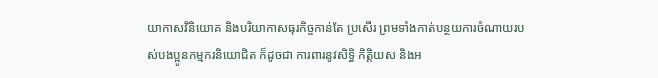យាកាសវិនិយោគ និងបរិយាកាសធុរកិច្ចកាន់តែ ប្រសើរ ព្រមទាំងកាត់បន្ថយការចំណាយរបស់បងប្អូនកម្មករនិយោជិត ក៏ដូចជា ការពារនូវសិទ្ធិ កិត្តិយស និងអ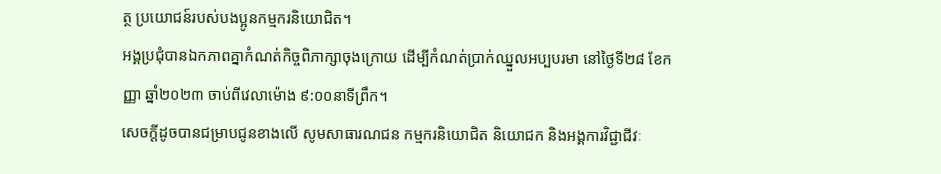ត្ថ ប្រយោជន៍របស់បងប្អូនកម្មករនិយោជិត។
អង្គប្រជុំបានឯកភាពគ្នាកំណត់កិច្ចពិភាក្សាចុងក្រោយ ដើម្បីកំណត់ប្រាក់ឈ្នួលអប្បបរមា នៅថ្ងៃទី២៨ ខែកញ្ញា ឆ្នាំ២០២៣ ចាប់ពីវេលាម៉ោង ៩:០០នាទីព្រឹក។
សេចក្ដីដូចបានជម្រាបជូនខាងលើ សូមសាធារណជន កម្មករនិយោជិត និយោជក និងអង្គការវិជ្ជាជីវៈ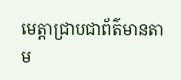មេត្តាជ្រាបជាព័ត៌មានតាម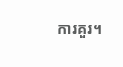ការគួរ។